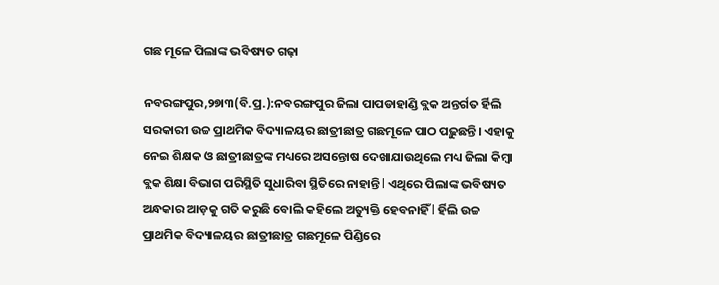ଗଛ ମୂଳେ ପିଲାଙ୍କ ଭବିଷ୍ୟତ ଗଢ଼ା

ନବରଙ୍ଗପୁର,୨୭ା୩(ବି.ପ୍ର.):ନବରଙ୍ଗପୁର ଜିଲା ପାପଡାହାଣ୍ଡି ବ୍ଲକ ଅନ୍ତର୍ଗତ ର୍ହିଲି ସରକାରୀ ଉଚ୍ଚ ପ୍ରାଥମିକ ବିଦ୍ୟାଳୟର ଛାତ୍ରୀଛାତ୍ର ଗଛମୂଳେ ପାଠ ପଢ଼ୁଛନ୍ତି। ଏହାକୁ ନେଇ ଶିକ୍ଷକ ଓ ଛାତ୍ରୀଛାତ୍ରଙ୍କ ମଧ୍ୟରେ ଅସନ୍ତୋଷ ଦେଖାଯାଉଥିଲେ ମଧ୍ୟ ଜିଲା କିମ୍ବା ବ୍ଲକ ଶିକ୍ଷା ବିଭାଗ ପରିସ୍ଥିତି ସୁଧାରିବା ସ୍ଥିତିରେ ନାହାନ୍ତି l ଏଥିରେ ପିଲାଙ୍କ ଭବିଷ୍ୟତ ଅନ୍ଧକାର ଆଡ଼କୁ ଗତି କରୁଛି ବୋଲି କହିଲେ ଅତ୍ୟୁକ୍ତି ହେବନାହିଁ l ର୍ହିଲି ଉଚ୍ଚ ପ୍ରାଥମିକ ବିଦ୍ୟାଳୟର ଛାତ୍ରୀଛାତ୍ର ଗଛମୂଳେ ପିଣ୍ଡିରେ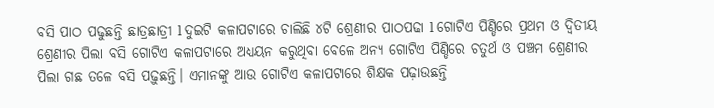ବସି ପାଠ ପଢୁଛନ୍ତି ଛାତ୍ରଛାତ୍ରୀ l ଦୁଇଟି କଳାପଟାରେ ଚାଲିଛି ୪ଟି ଶ୍ରେଣୀର ପାଠପଢା l ଗୋଟିଏ ପିଣ୍ଡିରେ ପ୍ରଥମ ଓ ଦ୍ୱିତୀୟ ଶ୍ରେଣୀର ପିଲା ବସି ଗୋଟିଏ କଳାପଟାରେ ଅଧ୍ୟୟନ କରୁଥିବା ବେଳେ ଅନ୍ୟ ଗୋଟିଏ ପିଣ୍ଡିରେ ଚତୁର୍ଥ ଓ ପଞ୍ଚମ ଶ୍ରେଣୀର ପିଲା ଗଛ ତଳେ ବସି ପଢ଼ୁଛନ୍ତି। ଏମାନଙ୍କୁ ଆଉ ଗୋଟିଏ କଳାପଟାରେ ଶିକ୍ଷକ ପଢ଼ାଉଛନ୍ତି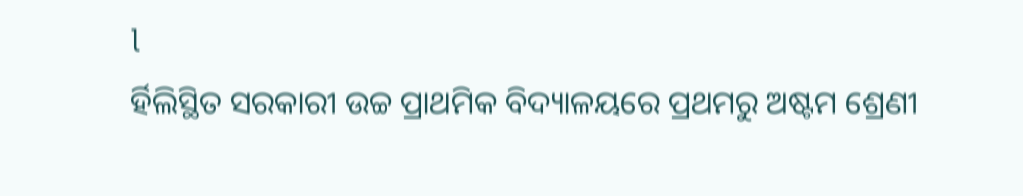l
ର୍ହିଲିସ୍ଥିତ ସରକାରୀ ଉଚ୍ଚ ପ୍ରାଥମିକ ବିଦ୍ୟାଳୟରେ ପ୍ରଥମରୁ ଅଷ୍ଟମ ଶ୍ରେଣୀ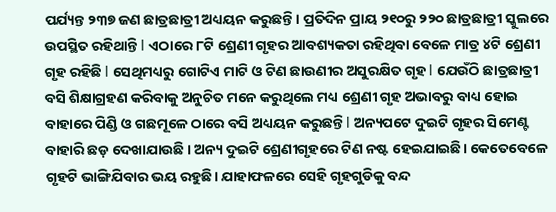ପର୍ଯ୍ୟନ୍ତ ୨୩୭ ଜଣ ଛାତ୍ରଛାତ୍ରୀ ଅଧ୍ୟୟନ କରୁଛନ୍ତି। ପ୍ରତିଦିନ ପ୍ରାୟ ୨୧୦ରୁ ୨୨୦ ଛାତ୍ରଛାତ୍ରୀ ସ୍କୁଲରେ ଉପସ୍ଥିତ ରହିଥାନ୍ତି l ଏଠାରେ ୮ଟି ଶ୍ରେଣୀ ଗୃହର ଆବଶ୍ୟକତା ରହିଥିବା ବେଳେ ମାତ୍ର ୪ଟି ଶ୍ରେଣୀ ଗୃହ ରହିଛି l ସେଥିମଧ୍ୟରୁ ଗୋଟିଏ ମାଟି ଓ ଟିଣ ଛାଉଣୀର ଅସୁରକ୍ଷିତ ଗୃହ l ଯେଉଁଠି ଛାତ୍ରଛାତ୍ରୀ ବସି ଶିକ୍ଷାଗ୍ରହଣ କରିବାକୁ ଅନୁଚିତ ମନେ କରୁଥିଲେ ମଧ୍ୟ ଶ୍ରେଣୀ ଗୃହ ଅଭାବରୁ ବାଧ୍ୟ ହୋଇ ବାହାରେ ପିଣ୍ଡି ଓ ଗଛମୂଳେ ଠାରେ ବସି ଅଧ୍ୟୟନ କରୁଛନ୍ତି l ଅନ୍ୟପଟେ ଦୁଇଟି ଗୃହର ସିମେଣ୍ଟ ବାହାରି ଛଡ଼ ଦେଖାଯାଉଛି । ଅନ୍ୟ ଦୁଇଟି ଶ୍ରେଣୀଗୃହରେ ଟିଣ ନଷ୍ଟ ହେଇଯାଇଛି। କେତେବେଳେ ଗୃହଟି ଭାଙ୍ଗିଯିବାର ଭୟ ରହୁଛି। ଯାହାଫଳରେ ସେହି ଗୃହଗୁଡିକୁ ବନ୍ଦ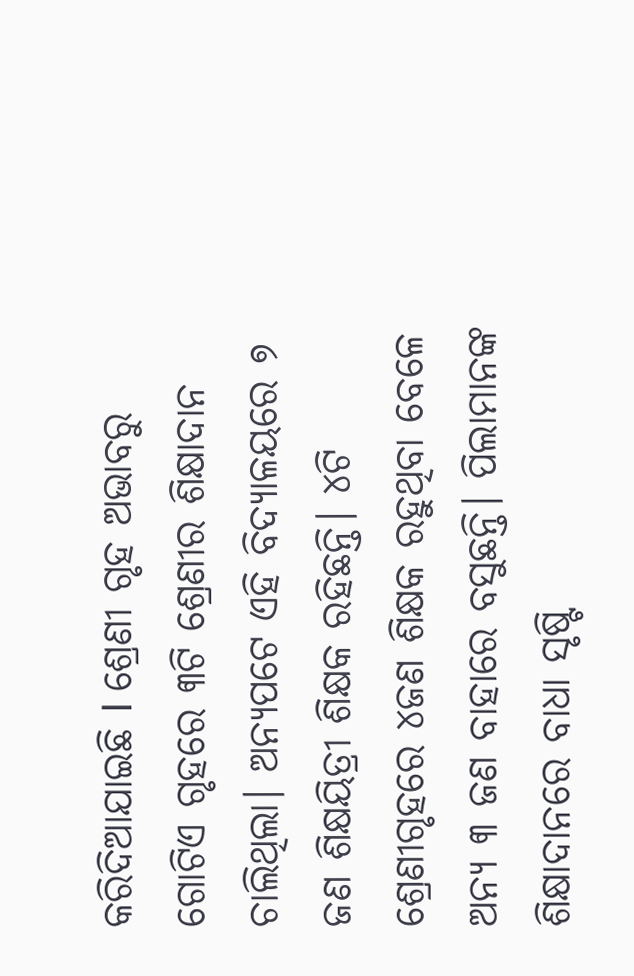କରିଦିଆଯାଇଛି l ଶ୍ରେଣୀ ଗୃହ ଅଭାବରୁ ଗୋଟିଏ ଗୃହରେ ୩ଟି ଶ୍ରେଣୀର ଶିକ୍ଷାଦାନ ଚାଲିଥିଲା। ଅନ୍ୟପଟେ ଏହି ବିଦ୍ୟାଳୟରେ ୭ ଜଣ ଶିକ୍ଷୟିତ୍ରୀ ଶିକ୍ଷକ ରହିଛନ୍ତି। ୪ଟି ଶ୍ରେଣୀଗୃହରେ ୪ଜଣ ଶିକ୍ଷକ ରହୁଥିବା ବେଳେ ଅନ୍ୟ ୩ ଜଣ ବାହାରେ ବସୁଛନ୍ତି। ପିଲାମାନଙ୍କ ଶିକ୍ଷାଦାନରେ ବାଧା ସୃଷ୍ଟି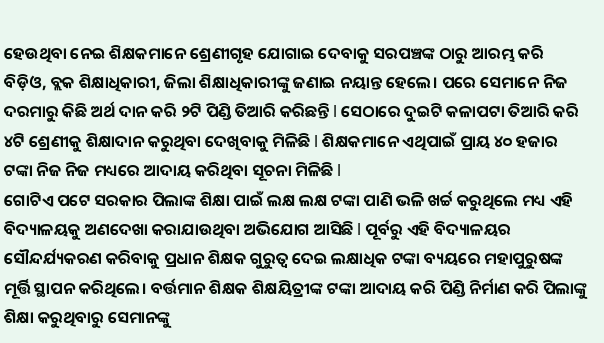ହେଉଥିବା ନେଇ ଶିକ୍ଷକମାନେ ଶ୍ରେଣୀଗୃହ ଯୋଗାଇ ଦେବାକୁ ସରପଞ୍ଚଙ୍କ ଠାରୁ ଆରମ୍ଭ କରି ବିଡ଼ିଓ, ବ୍ଲକ ଶିକ୍ଷାଧିକାରୀ, ଜିଲା ଶିକ୍ଷାଧିକାରୀଙ୍କୁ ଜଣାଇ ନୟାନ୍ତ ହେଲେ। ପରେ ସେମାନେ ନିଜ ଦରମାରୁ କିଛି ଅର୍ଥ ଦାନ କରି ୨ଟି ପିଣ୍ଡି ତିଆରି କରିଛନ୍ତି l ସେଠାରେ ଦୁଇଟି କଳାପଟା ତିଆରି କରି ୪ଟି ଶ୍ରେଣୀକୁ ଶିକ୍ଷାଦାନ କରୁଥିବା ଦେଖିବାକୁ ମିଳିଛି l ଶିକ୍ଷକମାନେ ଏଥିପାଇଁ ପ୍ରାୟ ୪୦ ହଜାର ଟଙ୍କା ନିଜ ନିଜ ମଧ୍ୟରେ ଆଦାୟ କରିଥିବା ସୂଚନା ମିଳିଛି l
ଗୋଟିଏ ପଟେ ସରକାର ପିଲାଙ୍କ ଶିକ୍ଷା ପାଇଁ ଲକ୍ଷ ଲକ୍ଷ ଟଙ୍କା ପାଣି ଭଳି ଖର୍ଚ୍ଚ କରୁଥିଲେ ମଧ୍ୟ ଏହି ବିଦ୍ୟାଳୟକୁ ଅଣଦେଖା କରାଯାଉଥିବା ଅଭିଯୋଗ ଆସିଛି l ପୂର୍ବରୁ ଏହି ବିଦ୍ୟାଳୟର ସୌନ୍ଦର୍ଯ୍ୟକରଣ କରିବାକୁ ପ୍ରଧାନ ଶିକ୍ଷକ ଗୁରୁତ୍ୱ ଦେଇ ଲକ୍ଷାଧିକ ଟଙ୍କା ବ୍ୟୟରେ ମହାପୁରୁଷଙ୍କ ମୂର୍ତ୍ତି ସ୍ଥାପନ କରିଥିଲେ। ବର୍ତ୍ତମାନ ଶିକ୍ଷକ ଶିକ୍ଷୟିତ୍ରୀଙ୍କ ଟଙ୍କା ଆଦାୟ କରି ପିଣ୍ଡି ନିର୍ମାଣ କରି ପିଲାଙ୍କୁ ଶିକ୍ଷା କରୁଥିବାରୁ ସେମାନଙ୍କୁ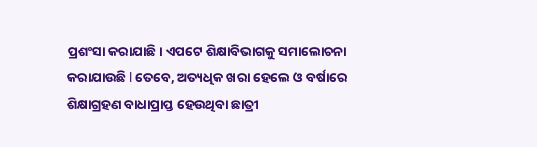ପ୍ରଶଂସା କରାଯାଛି। ଏପଟେ ଶିକ୍ଷାବିଭାଗକୁ ସମାଲୋଚନା କରାଯାଉଛି l ତେବେ, ଅତ୍ୟଧିକ ଖରା ହେଲେ ଓ ବର୍ଷାରେ ଶିକ୍ଷାଗ୍ରହଣ ବାଧାପ୍ରାପ୍ତ ହେଉଥିବା ଛାତ୍ରୀ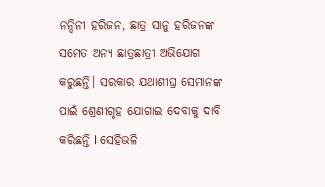ନନ୍ଦିନୀ ହରିଜନ, ଛାତ୍ର ସାନୁ ହରିଜନଙ୍କ ସମେତ ଅନ୍ୟ ଛାତ୍ରଛାତ୍ରୀ ଅଭିଯୋଗ କରୁଛନ୍ତି। ସରକାର ଯଥାଶୀଘ୍ର ସେମାନଙ୍କ ପାଇଁ ଶ୍ରେଣୀଗୃହ ଯୋଗାଇ ଦେବାକୁ ଦାବି କରିଛନ୍ତି l ସେହିଭଳି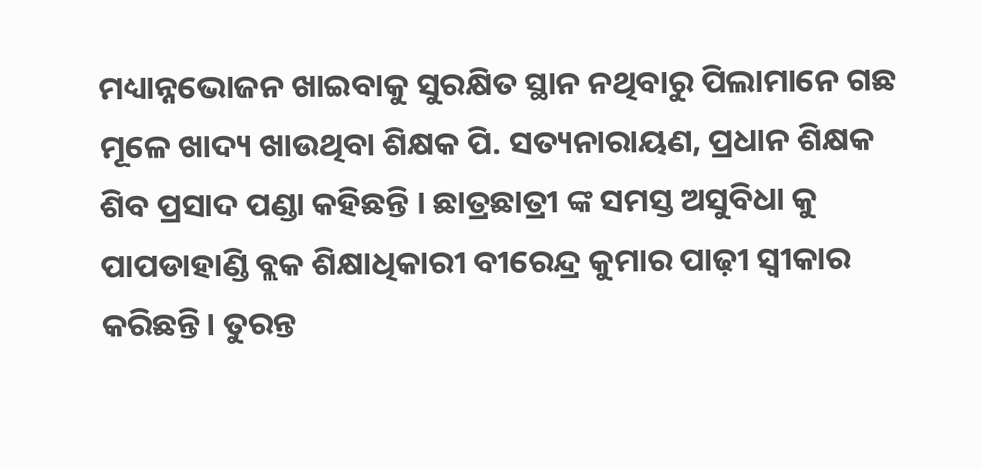ମଧ୍ୟାନ୍ନଭୋଜନ ଖାଇବାକୁ ସୁରକ୍ଷିତ ସ୍ଥାନ ନଥିବାରୁ ପିଲାମାନେ ଗଛ ମୂଳେ ଖାଦ୍ୟ ଖାଉଥିବା ଶିକ୍ଷକ ପି. ସତ୍ୟନାରାୟଣ, ପ୍ରଧାନ ଶିକ୍ଷକ ଶିବ ପ୍ରସାଦ ପଣ୍ଡା କହିଛନ୍ତି । ଛାତ୍ରଛାତ୍ରୀ ଙ୍କ ସମସ୍ତ ଅସୁବିଧା କୁ ପାପଡାହାଣ୍ଡି ବ୍ଲକ ଶିକ୍ଷାଧିକାରୀ ବୀରେନ୍ଦ୍ର କୁମାର ପାଢ଼ୀ ସ୍ବୀକାର କରିଛନ୍ତି। ତୁରନ୍ତ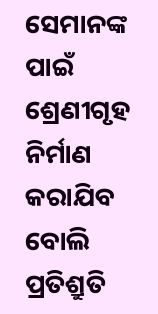ସେମାନଙ୍କ ପାଇଁ ଶ୍ରେଣୀଗୃହ ନିର୍ମାଣ କରାଯିବ ବୋଲି ପ୍ରତିଶ୍ରୁତି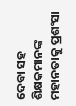ଦେବା ସହ ଶିକ୍ଷକମାନଙ୍କ ମହାନତାକୁ ପ୍ରଶଂସା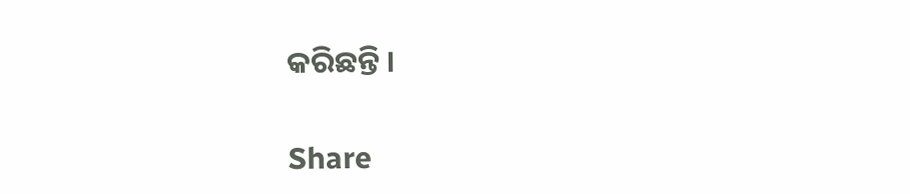କରିଛନ୍ତି ।

Share